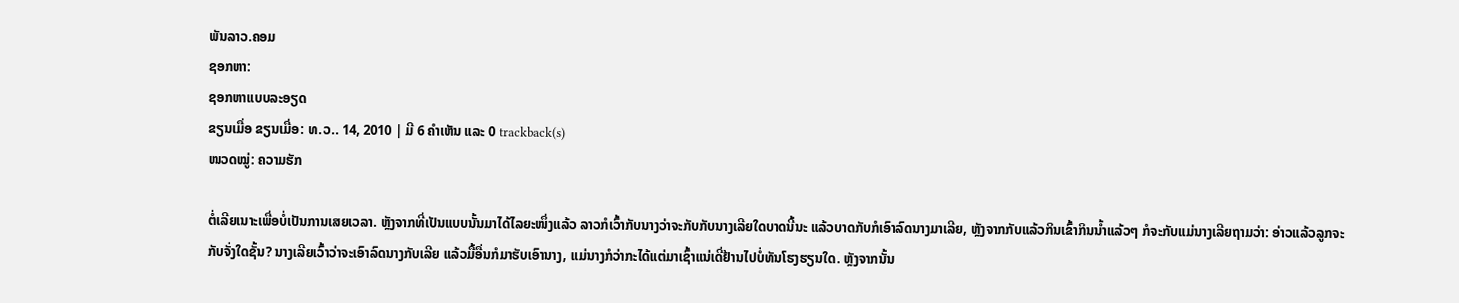ພັນລາວ.ຄອມ
ຊອກຫາ:
ຊອກຫາແບບລະອຽດ
ຂຽນເມື່ອ ຂຽນເມື່ອ: ທ.ວ.. 14, 2010 | ມີ 6 ຄຳເຫັນ ແລະ 0 trackback(s)
ໜວດໝູ່: ຄວາມຮັກ

ຕໍ່ເລີຍເນາະເພື່ອບໍ່ເປັນການເສຍເວລາ. ຫຼັງຈາກທີ່ເປັນແບບນັ້ນມາໄດ້ໄລຍະໜຶ່ງແລ້ວ ລາວກໍເວົ້າກັບນາງວ່າຈະກັບກັບນາງເລີຍໃດບາດນີ້ນະ ແລ້ວບາດກັບກໍເອົາລົດນາງມາເລີຍ, ຫຼັງຈາກກັບແລ້ວກິນເຂົ້າກິນນ້ຳແລ້ວໆ ກໍຈະກັບແມ່ນາງເລີຍຖາມວ່າ: ອ່າວແລ້ວລູກຈະກັບຈັ່ງໃດຊັ້ນ? ນາງເລີຍເວົ້າວ່າຈະເອົາລົດນາງກັບເລີຍ ແລ້ວມື້ອື່ນກໍມາຮັບເອົານາງ, ແມ່ນາງກໍວ່າກະໄດ້ແຕ່ມາເຊົ້າແນ່ເດີ່ຢ້ານໄປບໍ່ທັນໂຮງຮຽນໃດ. ຫຼັງຈາກນັ້ນ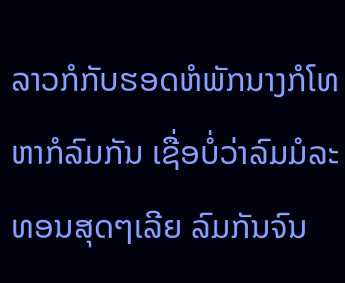ລາວກໍກັບຮອດຫໍພັກນາງກໍໂທຫາກໍລົມກັນ ເຊື່ອບໍ່ວ່າລົມມໍລະທອນສຸດໆເລີຍ ລົມກັນຈົນ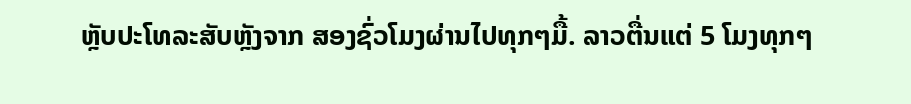ຫຼັບປະໂທລະສັບຫຼັງຈາກ ສອງຊົ່ວໂມງຜ່ານໄປທຸກໆມື້. ລາວຕື່ນແຕ່ 5 ໂມງທຸກໆ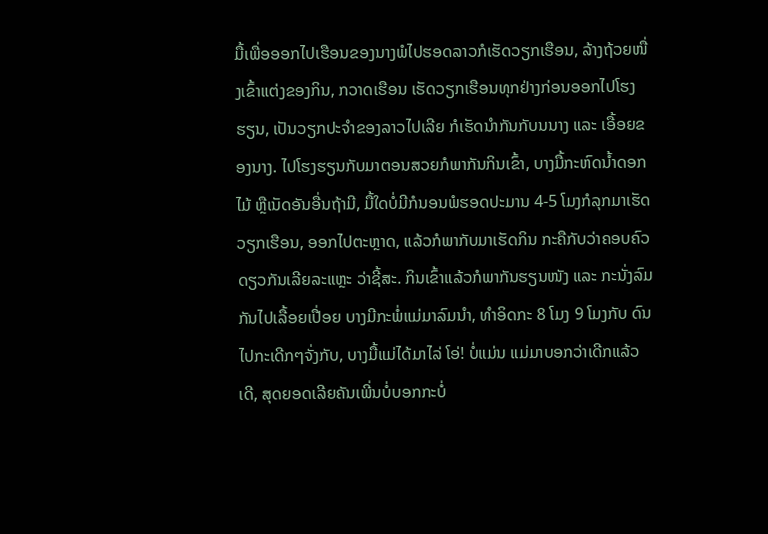ມື້ເພື່ອອອກໄປເຮືອນຂອງນາງພໍໄປຮອດລາວກໍເຮັດວຽກເຮືອນ, ລ້າງຖ້ວຍໜື່ງເຂົ້າແຕ່ງຂອງກິນ, ກວາດເຮືອນ ເຮັດວຽກເຮືອນທຸກຢ່າງກ່ອນອອກໄປໂຮງຮຽນ, ເປັນວຽກປະຈຳຂອງລາວໄປເລີຍ ກໍເຮັດນຳກັນກັບນນາງ ແລະ ເອື້ອຍຂອງນາງ. ໄປໂຮງຮຽນກັບມາຕອນສວຍກໍພາກັນກິນເຂົ້າ, ບາງມື້ກະຫົດນ້ຳດອກໄມ້ ຫຼືເນັດອັນອື່ນຖ້າມີ, ມື້ໃດບໍ່ມີກໍນອນພໍຮອດປະມານ 4-5 ໂມງກໍລຸກມາເຮັດວຽກເຮືອນ, ອອກໄປຕະຫຼາດ, ແລ້ວກໍພາກັບມາເຮັດກິນ ກະຄືກັບວ່າຄອບຄົວດຽວກັນເລີຍລະແຫຼະ ວ່າຊີ້ສະ. ກິນເຂົ້າແລ້ວກໍພາກັນຮຽນໜັງ ແລະ ກະນັ່ງລົມກັນໄປເລື້ອຍເປື່ອຍ ບາງມີກະພໍ່ແມ່ມາລົມນຳ, ທຳອິດກະ 8 ໂມງ 9 ໂມງກັບ ດົນໄປກະເດີກໆຈັ່ງກັບ, ບາງມື້ແມ່ໄດ້ມາໄລ່ ໂອ່! ບໍ່ແມ່ນ ແມ່ມາບອກວ່າເດີກແລ້ວເດີ, ສຸດຍອດເລີຍຄັນເພີ່ນບໍ່ບອກກະບໍ່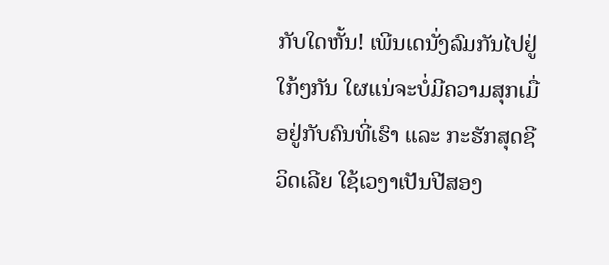ກັບໃດຫັ້ນ! ເພີນເດນັ່ງລົມກັນໄປຢູ່ໃກ້ໆກັນ ໃຜແນ່ຈະບໍ່ມີຄວາມສຸກເມື່ອຢູ່ກັບຄົນທີ່ເຮົາ ແລະ ກະຮັກສຸດຊີວິດເລີຍ ໃຊ້ເວງາເປັນປີສອງ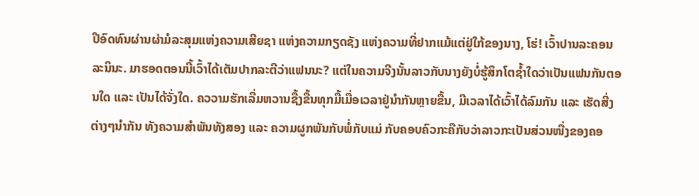ປີອົດທົນຜ່ານຜ່າມໍລະສຸມແຫ່ງຄວາມເສີຍຊາ ແຫ່ງຄວາມກຽດຊັງ ແຫ່ງຄວາມທີ່ຢາກແມ້ແຕ່ຢູ່ໃກ້ຂອງນາງ, ໂຮ່! ເວົ້າປານລະຄອນລະນິນະ. ມາຮອດຕອນນີ້ເວົ້າໄດ້ເຕັມປາກລະຕີວ່າແຟນນະ? ແຕ່ໃນຄວາມຈີງນັ້ນລາວກັບນາງຍັງບໍ່ຮູ້ສຶກໂຕຊ້ຳໃດວ່າເປັນແຟນກັນຕອນໃດ ແລະ ເປັນໄດ້ຈັ່ງໃດ. ຄວວາມຮັກເລີ່ມຫວານຊື້ງຂື້ນທຸກມື້ເມື່ອເວລາຢູ່ນຳກັນຫຼາຍຂື້ນ, ມີເວລາໄດ້ເວົ້າໄດ້ລົມກັນ ແລະ ເຮັດສີ່ງຕ່າງໆນຳກັນ ທັງຄວາມສຳພັນທັງສອງ ແລະ ຄວາມຜູກພັນກັບພໍ່ກັບແມ່ ກັບຄອບຄົວກະຄືກັບວ່າລາວກະເປັນສ່ວນໜື່ງຂອງຄອ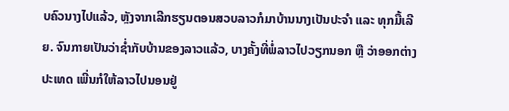ບຄົວນາງໄປແລ້ວ, ຫຼັງຈາກເລີກຮຽນຕອນສວບລາວກໍມາບ້ານນາງເປັນປະຈຳ ແລະ ທຸກມື້ເລີຍ. ຈົນກາຍເປັນວ່າຊໍ່າກັບບ້ານຂອງລາວແລ້ວ, ບາງຄັ້ງທີ່ພໍ່ລາວໄປວຽກນອກ ຫຼື ວ່າອອກຕ່າງປະເທດ ເພີ່ນກໍໃຫ້ລາວໄປນອນຢູ່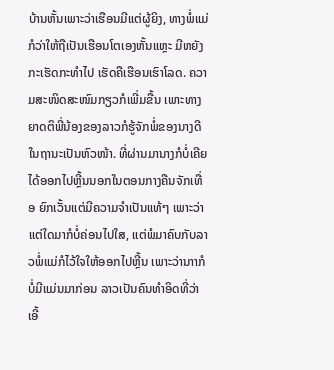ບ້ານຫັ້ນເພາະວ່າເຮືອນມີແຕ່ຜູ້ຍິງ, ທາງພໍ່ແມ່ກໍວ່າໃຫ້ຖືເປັນເຮືອນໂຕເອງຫັ້ນແຫຼະ ມີຫຍັງກະເຮັດກະທຳໄປ ເຮັດຄືເຮືອນເຮົາໂລດ. ຄວາມສະໜິດສະໜົມກຽວກໍເພີ່ມຂື້ນ ເພາະທາງຍາດຕິພີ່ນ້ອງຂອງລາວກໍຮູ້ຈັກພໍ່ຂອງນາງດີ ໃນຖານະເປັນຫົວໜ້າ. ທີ່ຜ່ານມານາງກໍບໍ່ເຄີຍໄດ້ອອກໄປຫຼີ້ນນອກໃນຕອນກາງຄືນຈັກເທື່ອ ຍົກເວັ້ນແຕ່ມີຄວາມຈຳເປັນແທ້ໆ ເພາະວ່າແຕ່ໃດມາກໍບໍ່ຄ່ອນໄປໃສ, ແຕ່ພໍມາຄົບກັບລາວພໍ່ແມ່ກໍໄວ້ໃຈໃຫ້ອອກໄປຫຼີ້ນ ເພາະວ່ານາາກໍບໍ່ມີແມ່ນມາກ່ອນ ລາວເປັນຄົນທຳອິດທີ່ວ່າເອີ້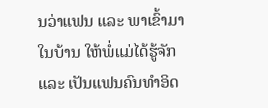ນວ່າແຟນ ແລະ ພາເຂົ້າມາໃນບ້ານ ໃຫ້ພໍ່ແມ່ໄດ້ຮູ້ຈັກ ແລະ ເປັນແຟນຄົນທຳອິດ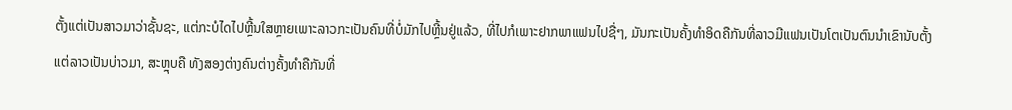ຕັ້ງແຕ່ເປັນສາວມາວ່າຊັ້ນຊະ, ແຕ່ກະບໍໄດໄປຫຼີ້ນໃສຫຼາຍເພາະລາວກະເປັນຄົນທີ່ບໍ່ມັກໄປຫຼີ້ນຢູ່ແລ້ວ, ທີ່ໄປກໍເພາະຢາກພາແຟນໄປຊື່ໆ, ມັນກະເປັນຄັ້ງທຳອິດຄືກັນທີ່ລາວມີແຟນເປັນໂຕເປັນຕົນນຳເຂົານັບຕັ້ງແຕ່ລາວເປັນບ່າວມາ, ສະຫຼຸບຄື ທັງສອງຕ່າງຄົນຕ່າງຄັ້ງທຳຄືກັນທີ່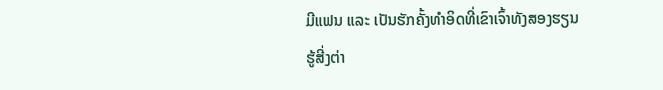ມີແຟນ ແລະ ເປັນຮັກຄັ້ງທຳອິດທີ່ເຂົາເຈົ້າທັງສອງຮຽນຮູ້ສີ່ງຕ່າ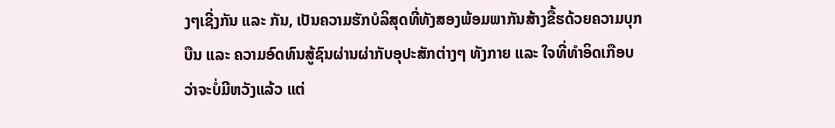ງໆເຊີ່ງກັນ ແລະ ກັນ, ເປັນຄວາມຮັກບໍລິສຸດທີ່ທັງສອງພ້ອມພາກັນສ້າງຂື້ຮດ້ວຍຄວາມບຸກບືນ ແລະ ຄວາມອົດທົນສູ້ຊົນຜ່ານຜ່າກັບອຸປະສັກຕ່າງໆ ທັງກາຍ ແລະ ໃຈທີ່ທຳອິດເກືອບວ່າຈະບໍ່ມີຫວັງແລ້ວ ແຕ່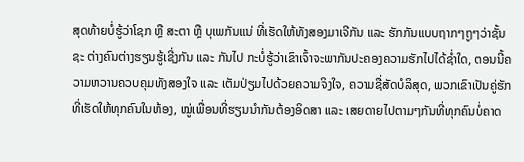ສຸດທ້າຍບໍ່ຮູ້ວ່າໂຊກ ຫຼື ສະຕາ ຫຼື ບຸເພກັນແນ່ ທີ່ເຮັດໃຫ້ທັງສອງມາເຈີກັນ ແລະ ຮັກກັນແບບຖາກໆຖູໆວ່າຊັ້ນຊະ ຕ່າງຄົນຕ່າງຮຽນຮູ້ເຊີ່ງກັນ ແລະ ກັນໄປ ກະບໍ່ຮູ້ວ່າເຂົາເຈົ້າຈະພາກັນປະຄອງຄວາມຮັກໄປໄດ້ຊ່ຳໃດ, ຕອນນີ້ຄວາມຫວານຄວບຄຸມທັງສອງໃຈ ແລະ ເຕັມປ່ຽມໄປດ້ວຍຄວາມຈິງໃຈ, ຄວາມຊື່ສັດບໍລິສຸດ, ພວກເຂົາເປັນຄູ່ຮັກທີ່ເຮັດໃຫ້ທຸກຄົນໃນຫ້ອງ, ໝູ່ເພື່ອນທີ່ຮຽນນຳກັນຕ້ອງອິດສາ ແລະ ເສຍດາຍໄປຕາມໆກັນທີ່ທຸກຄົນບໍ່ຄາດ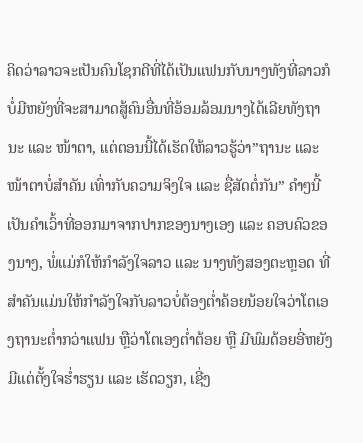ຄິດວ່າລາວຈະເປັນຄົນໂຊກດີທີ່ໄດ້ເປັນແຟນກັບນາງທັງທີ່ລາວກໍບໍ່ມີຫຍັງທີ່ຈະສາມາດສູ້ຄົນອື່ນທີ່ອ້ອມລ້ອມນາງໄດ້ເລີຍທັງຖານະ ແລະ ໜ້າຕາ, ແຕ່ຕອນນີ້ໄດ້ເຮັດໃຫ້ລາວຮູ້ວ່າ”ຖານະ ແລະ ໜ້າຕາບໍ່ສຳຄັນ ເທົ່າກັບຄວາມຈິງໃຈ ແລະ ຊື່ສັດຕໍ່ກັນ” ຄຳໆນີ້ເປັນຄຳເວົ້າທີ່ອອກມາຈາກປາກຂອງນາງເອງ ແລະ ຄອບຄົວຂອງນາງ, ພໍ່ແມ່ກໍໃຫ້ກຳລັງໃຈລາວ ແລະ ນາງທັງສອງຕະຫຼອດ ທີ່ສຳຄັນແມ່ນໃຫ້ກຳລັງໃຈກັບລາວບໍ່ຕ້ອງຕ່ຳຄ້ອຍນ້ອຍໃຈວ່າໂຕເອງຖານະຕ່ຳກວ່າແຟນ ຫຼືວ່າໂຕເອງຕ່ຳຕ້ອຍ ຫຼື ມີພົມດ້ອຍອີ່ຫຍັງ ມີແຕ່ຕັ້ງໃຈຮ່ຳຮຽນ ແລະ ເຮັດວຽກ, ເຊີ່ງ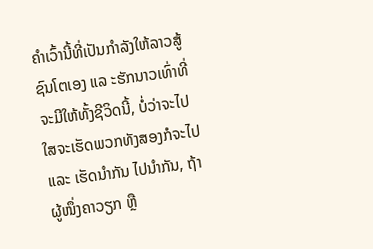ຄຳເວົ້ານີ້ທີ່ເປັນກຳລັງໃຫ້ລາວສູ້ຊົນໂຕເອງ ແລ ະຮັກນາວເທົ່າທີ່ຈະມີໃຫ້ທັ້ງຊີວິດນີ້, ບໍ່ວ່າຈະໄປໃສຈະເຮັດພວກທັງສອງກໍຈະໄປ ແລະ ເຮັດນຳກັນ ໄປນຳກັນ, ຖ້າຜູ້ໜຶ່ງຄາວຽກ ຫຼື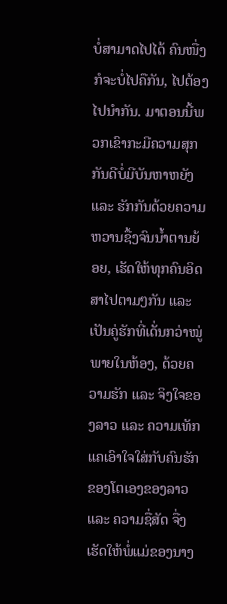ບໍ່ສາມາດໄປໄດ້ ຄົນໜື່ງກໍຈະບໍ່ໄປຄືກັນ, ໄປຕ້ອງໄປນຳກັນ. ມາຕອນນີ້ພວກເຂົາກະມີຄວາມສຸກກັນດີບໍ່ມີບັນຫາຫຍັງ ແລະ ຮັກກັນດ້ວຍຄວາມຫວານຊື້ງຈົນນ້ຳຕານຍ້ອຍ, ເຮັດໃຫ້ທຸກຄົນອິດສາໄປຕາມໆກັນ ແລະ ເປັນຄູ່ຮັກທີ່ເດັ່ນກວ່າໝູ່ພາຍໃນຫ້ອງ, ດ້ວຍຄວາມຮັກ ແລະ ຈິງໃຈຂອງລາວ ແລະ ຄວາມເທັກແຄເອົາໃຈໃສ່ກັບຄົນຮັກຂອງໂຕເອງຂອງລາວ ແລະ ຄວາມຊື່ສັດ ຈື່ງເຮັດໃຫ້ພໍ່ແມ່ຂອງນາງ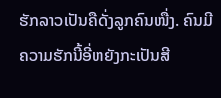ຮັກລາວເປັນຄືດັ່ງລູກຄົນໜື່ງ. ຄົນມີຄວາມຮັກນີ້ອີ່ຫຍັງກະເປັນສີ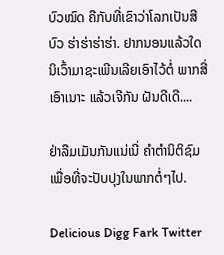ບົວໝົດ ຄືກັບທີ່ເຂົາວ່າໂລກເປັນສີບົວ ຮ່າຮ່າຮ່າຮ່າ. ຢາກນອນແລ້ວໃດນິເວົ້າມາຊະເພີນເລີຍເອົາໄວ້ຕໍ່ ພາກສີ່ເອົາເນາະ ແລ້ວເຈີກັນ ຝັນດີເດີ....

ຢ່າລືມເມັນກັນແນ່ເນີ່ ຄຳຕຳນິຕິຊົມເພື່ອທີ່ຈະປັບປຸງໃນພາກຕໍ່ໆໄປ.

Delicious Digg Fark Twitter